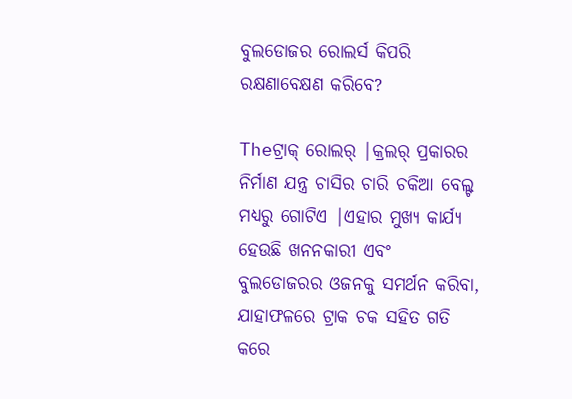ବୁଲଡୋଜର ରୋଲର୍ସ କିପରି ରକ୍ଷଣାବେକ୍ଷଣ କରିବେ?

Theଟ୍ରାକ୍ ରୋଲର୍ |କ୍ରଲର୍ ପ୍ରକାରର ନିର୍ମାଣ ଯନ୍ତ୍ର ଚାସିର ଚାରି ଚକିଆ ବେଲ୍ଟ ମଧ୍ୟରୁ ଗୋଟିଏ |ଏହାର ମୁଖ୍ୟ କାର୍ଯ୍ୟ ହେଉଛି ଖନନକାରୀ ଏବଂ ବୁଲଡୋଜରର ଓଜନକୁ ସମର୍ଥନ କରିବା, ଯାହାଫଳରେ ଟ୍ରାକ ଚକ ସହିତ ଗତି କରେ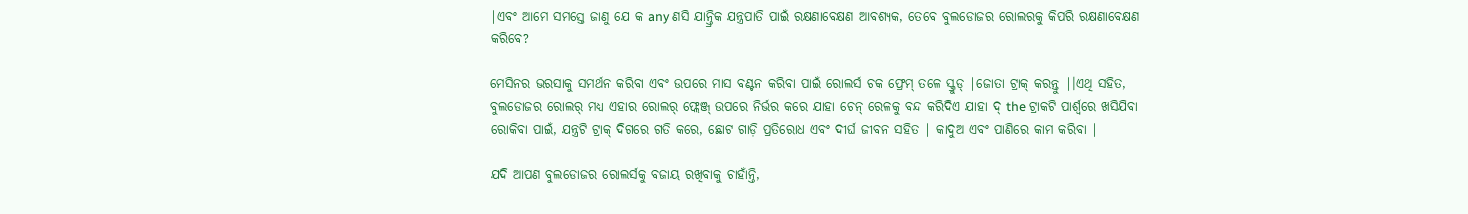|ଏବଂ ଆମେ ସମସ୍ତେ ଜାଣୁ ଯେ କ any ଣସି ଯାନ୍ତ୍ରିକ ଯନ୍ତ୍ରପାତି ପାଇଁ ରକ୍ଷଣାବେକ୍ଷଣ ଆବଶ୍ୟକ, ତେବେ ବୁଲଡୋଜର ରୋଲରକୁ କିପରି ରକ୍ଷଣାବେକ୍ଷଣ କରିବେ?

ମେସିନର ଭରସାକୁ ସମର୍ଥନ କରିବା ଏବଂ ଉପରେ ମାସ ବଣ୍ଟନ କରିବା ପାଇଁ ରୋଲର୍ସ ଚକ ଫ୍ରେମ୍ ତଳେ ସ୍କ୍ରୁଡ୍ |ଜୋତା ଟ୍ରାକ୍ କରନ୍ତୁ |।ଏଥି ସହିତ, ବୁଲଡୋଜର ରୋଲର୍ ମଧ୍ୟ ଏହାର ରୋଲର୍ ଫ୍ଲେଞ୍ଜ୍ ଉପରେ ନିର୍ଭର କରେ ଯାହା ଚେନ୍ ରେଳକୁ ବନ୍ଦ କରିଦିଏ ଯାହା ଦ୍ the ଟ୍ରାକଟି ପାର୍ଶ୍ୱରେ ଖସିଯିବା ରୋକିବା ପାଇଁ, ଯନ୍ତ୍ରଟି ଟ୍ରାକ୍ ଦିଗରେ ଗତି କରେ, ଛୋଟ ଗାଡ଼ି ପ୍ରତିରୋଧ ଏବଂ ଦୀର୍ଘ ଜୀବନ ସହିତ | କାଦୁଅ ଏବଂ ପାଣିରେ କାମ କରିବା |

ଯଦି ଆପଣ ବୁଲଡୋଜର ରୋଲର୍ସକୁ ବଜାୟ ରଖିବାକୁ ଚାହାଁନ୍ତି,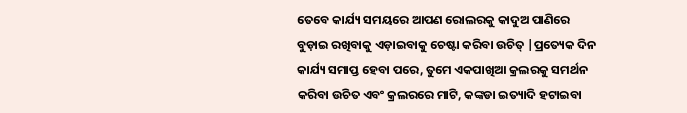ତେବେ କାର୍ଯ୍ୟ ସମୟରେ ଆପଣ ରୋଲରକୁ କାଦୁଅ ପାଣିରେ ବୁଡ଼ାଇ ରଖିବାକୁ ଏଡ଼ାଇବାକୁ ଚେଷ୍ଟା କରିବା ଉଚିତ୍ |ପ୍ରତ୍ୟେକ ଦିନ କାର୍ଯ୍ୟ ସମାପ୍ତ ହେବା ପରେ, ତୁମେ ଏକପାଖିଆ କ୍ରଲରକୁ ସମର୍ଥନ କରିବା ଉଚିତ ଏବଂ କ୍ରଲରରେ ମାଟି, କଙ୍କଡା ଇତ୍ୟାଦି ହଟାଇବା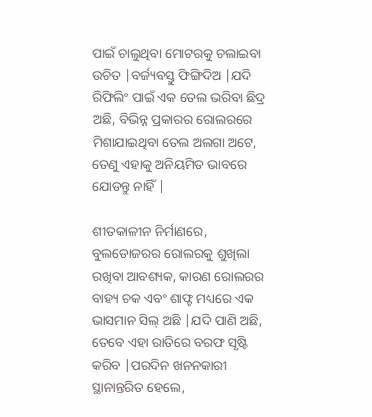ପାଇଁ ଚାଲୁଥିବା ମୋଟରକୁ ଚଲାଇବା ଉଚିତ |ବର୍ଜ୍ୟବସ୍ତୁ ଫିଙ୍ଗିଦିଅ |ଯଦି ରିଫିଲିଂ ପାଇଁ ଏକ ତେଲ ଭରିବା ଛିଦ୍ର ଅଛି, ବିଭିନ୍ନ ପ୍ରକାରର ରୋଲରରେ ମିଶାଯାଇଥିବା ତେଲ ଅଲଗା ଅଟେ, ତେଣୁ ଏହାକୁ ଅନିୟମିତ ଭାବରେ ଯୋଡନ୍ତୁ ନାହିଁ |

ଶୀତକାଳୀନ ନିର୍ମାଣରେ, ବୁଲଡୋଜରର ରୋଲରକୁ ଶୁଖିଲା ରଖିବା ଆବଶ୍ୟକ, କାରଣ ରୋଲରର ବାହ୍ୟ ଚକ ଏବଂ ଶାଫ୍ଟ ମଧ୍ୟରେ ଏକ ଭାସମାନ ସିଲ୍ ଅଛି |ଯଦି ପାଣି ଅଛି, ତେବେ ଏହା ରାତିରେ ବରଫ ସୃଷ୍ଟି କରିବ |ପରଦିନ ଖନନକାରୀ ସ୍ଥାନାନ୍ତରିତ ହେଲେ,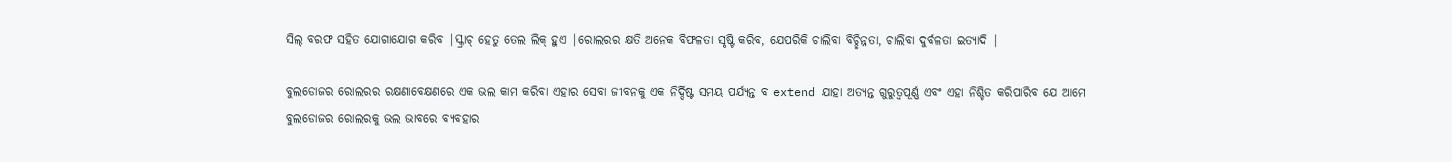ସିଲ୍ ବରଫ ସହିତ ଯୋଗାଯୋଗ କରିବ |ସ୍କ୍ରାଚ୍ ହେତୁ ତେଲ ଲିକ୍ ହୁଏ |ରୋଲରର କ୍ଷତି ଅନେକ ବିଫଳତା ସୃଷ୍ଟି କରିବ, ଯେପରିକି ଚାଲିବା ବିଚ୍ଛିନ୍ନତା, ଚାଲିବା ଦୁର୍ବଳତା ଇତ୍ୟାଦି |

ବୁଲଡୋଜର ରୋଲରର ରକ୍ଷଣାବେକ୍ଷଣରେ ଏକ ଭଲ କାମ କରିବା ଏହାର ସେବା ଜୀବନକୁ ଏକ ନିର୍ଦ୍ଦିଷ୍ଟ ସମୟ ପର୍ଯ୍ୟନ୍ତ ବ extend ଯାହା ଅତ୍ୟନ୍ତ ଗୁରୁତ୍ୱପୂର୍ଣ୍ଣ ଏବଂ ଏହା ନିଶ୍ଚିତ କରିପାରିବ ଯେ ଆମେ ବୁଲଡୋଜର ରୋଲରକୁ ଭଲ ଭାବରେ ବ୍ୟବହାର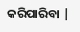କରିପାରିବା |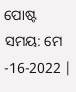ପୋଷ୍ଟ ସମୟ: ମେ -16-2022 |